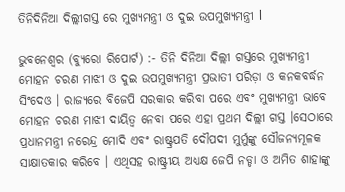ତିନିଦିନିଆ ଦିଲ୍ଲୀଗସ୍ତ ରେ ମୁଖ୍ୟମନ୍ତ୍ରୀ ଓ ଦୁଇ ଉପମୁଖ୍ୟମନ୍ତ୍ରୀ l

ଭୁବନେଶ୍ବର (ବ୍ୟୁରୋ ରିପୋର୍ଟ) :- ତିନି ଦିନିଆ ଦିଲ୍ଲୀ ଗସ୍ତରେ ମୁଖ୍ୟମନ୍ତ୍ରୀ ମୋହନ ଚରଣ ମାଝୀ ଓ ଦୁଇ ଉପମୁଖ୍ୟମନ୍ତ୍ରୀ ପ୍ରଭାତୀ ପରିଡ଼ା ଓ କନକବର୍ଦ୍ଧନ ସିଂଦେଓ । ରାଜ୍ୟରେ ବିଜେପି ସରକାର କରିବା ପରେ ଏବଂ ମୁଖ୍ୟମନ୍ତ୍ରୀ ଭାବେ ମୋହନ ଚରଣ ମାଝୀ ଦାୟିତ୍ୱ ନେବା ପରେ ଏହା ପ୍ରଥମ ଦିଲ୍ଲୀ ଗସ୍ତ ।ସେଠାରେ ପ୍ରଧାନମନ୍ତ୍ରୀ ନରେନ୍ଦ୍ର ମୋଦି ଏବଂ ରାଷ୍ଟ୍ରପତି ଦୌପଦୀ ମୁର୍ମୁଙ୍କୁ ସୌଜନ୍ୟମୂଳକ ସାକ୍ଷାତକାର କରିବେ । ଏଥିସହ ରାଷ୍ଟ୍ରୀୟ ଅଧ୍ୟକ୍ଷ ଜେପି ନଡ୍ଡା ଓ ଅମିତ ଶାହାଙ୍କୁ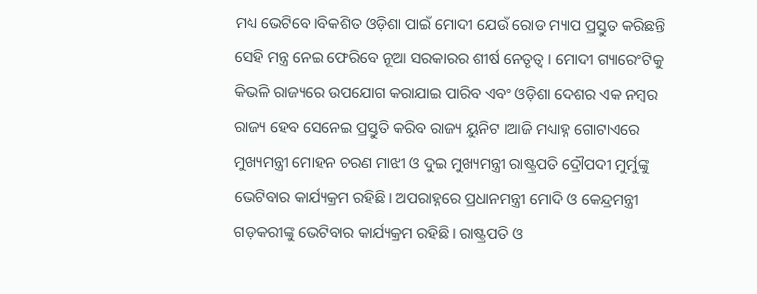ମଧ୍ୟ ଭେଟିବେ।ବିକଶିତ ଓଡ଼ିଶା ପାଇଁ ମୋଦୀ ଯେଉଁ ରୋଡ ମ୍ୟାପ ପ୍ରସ୍ତୁତ କରିଛନ୍ତି ସେହି ମନ୍ତ୍ର ନେଇ ଫେରିବେ ନୂଆ ସରକାରର ଶୀର୍ଷ ନେତୃତ୍ୱ । ମୋଦୀ ଗ୍ୟାରେଂଟିକୁ କିଭଳି ରାଜ୍ୟରେ ଉପଯୋଗ କରାଯାଇ ପାରିବ ଏବଂ ଓଡ଼ିଶା ଦେଶର ଏକ ନମ୍ବର ରାଜ୍ୟ ହେବ ସେନେଇ ପ୍ରସ୍ତୁତି କରିବ ରାଜ୍ୟ ୟୁନିଟ ।ଆଜି ମଧ୍ୟାହ୍ନ ଗୋଟାଏରେ ମୁଖ୍ୟମନ୍ତ୍ରୀ ମୋହନ ଚରଣ ମାଝୀ ଓ ଦୁଇ ମୁଖ୍ୟମନ୍ତ୍ରୀ ରାଷ୍ଟ୍ରପତି ଦ୍ରୌପଦୀ ମୁର୍ମୁଙ୍କୁ ଭେଟିବାର କାର୍ଯ୍ୟକ୍ରମ ରହିଛି। ଅପରାହ୍ନରେ ପ୍ରଧାନମନ୍ତ୍ରୀ ମୋଦି ଓ କେନ୍ଦ୍ରମନ୍ତ୍ରୀ ଗଡ଼କରୀଙ୍କୁ ଭେଟିବାର କାର୍ଯ୍ୟକ୍ରମ ରହିଛି। ରାଷ୍ଟ୍ରପତି ଓ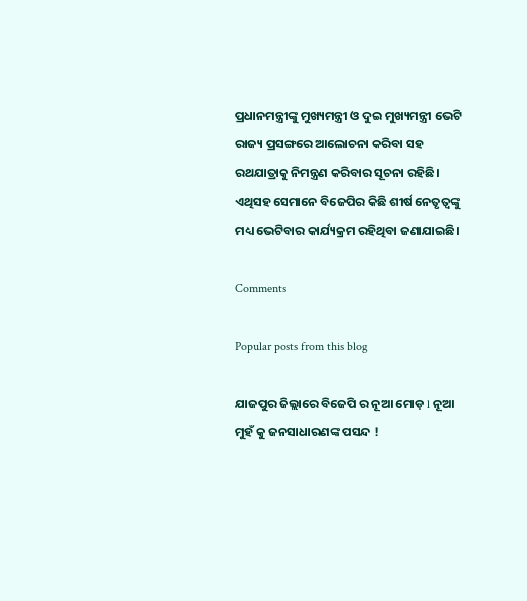ପ୍ରଧାନମନ୍ତ୍ରୀଙ୍କୁ ମୁଖ୍ୟମନ୍ତ୍ରୀ ଓ ଦୁଇ ମୁଖ୍ୟମନ୍ତ୍ରୀ ଭେଟି ରାଜ୍ୟ ପ୍ରସଙ୍ଗରେ ଆଲୋଚନା କରିବା ସହ ରଥଯାତ୍ରାକୁ ନିମନ୍ତ୍ରଣ କରିବାର ସୂଚନା ରହିଛି। ଏଥିସହ ସେମାନେ ବିଜେପିର କିଛି ଶୀର୍ଷ ନେତୃତ୍ୱଙ୍କୁ ମଧ୍ୟ ଭେଟିବାର କାର୍ଯ୍ୟକ୍ରମ ରହିଥିବା ଜଣାଯାଇଛି।

Comments

Popular posts from this blog

ଯାଜପୁର ଜିଲ୍ଲାରେ ବିଜେପି ର ନୂଆ ମୋଡ଼ l ନୂଆ ମୁହଁ କୁ ଜନସାଧାରଣଙ୍କ ପସନ୍ଦ !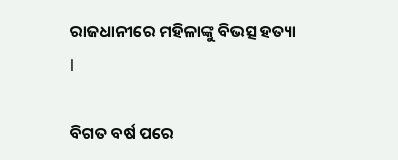ରାଜଧାନୀରେ ମହିଳାଙ୍କୁ ବିଭତ୍ସ ହତ୍ୟା l

ବିଗତ ବର୍ଷ ପରେ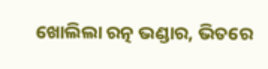ଖୋଲିଲା ରତ୍ନ ଭଣ୍ଡାର, ଭିତରେ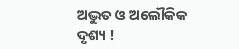ଅଦ୍ଭୁତ ଓ ଅଲୌକିକ ଦୃଶ୍ୟ !